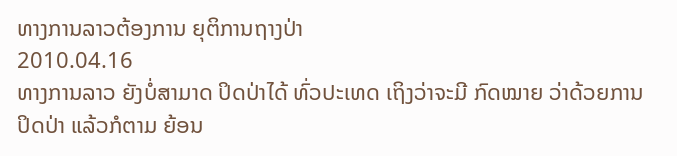ທາງການລາວຕ້ອງການ ຍຸຕິການຖາງປ່າ
2010.04.16
ທາງການລາວ ຍັງບໍ່ສາມາດ ປິດປ່າໄດ້ ທົ່ວປະເທດ ເຖິງວ່າຈະມີ ກົດໝາຍ ວ່າດ້ວຍການ ປິດປ່າ ແລ້ວກໍຕາມ ຍ້ອນ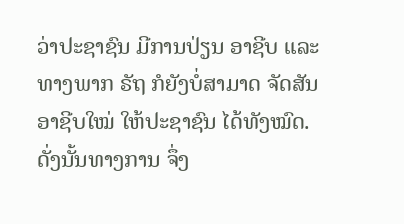ວ່າປະຊາຊົນ ມີການປ່ຽນ ອາຊີບ ແລະ ທາງພາກ ຣັຖ ກໍຍັງບໍ່ສາມາດ ຈັດສັນອາຊີບໃໝ່ ໃຫ້ປະຊາຊົນ ໄດ້ທັງໝົດ. ດັ່ງນັ້ນທາງການ ຈຶ່ງ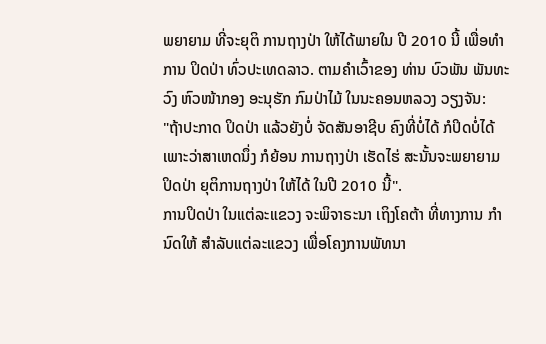ພຍາຍາມ ທີ່ຈະຍຸຕິ ການຖາງປ່າ ໃຫ້ໄດ້ພາຍໃນ ປີ 2010 ນີ້ ເພື່ອທໍາການ ປິດປ່າ ທົ່ວປະເທດລາວ. ຕາມຄໍາເວົ້າຂອງ ທ່ານ ບົວພັນ ພັນທະວົງ ຫົວໜ້າກອງ ອະນຸຮັກ ກົມປ່າໄມ້ ໃນນະຄອນຫລວງ ວຽງຈັນ:
"ຖ້າປະກາດ ປິດປ່າ ແລ້ວຍັງບໍ່ ຈັດສັນອາຊີບ ຄົງທີ່ບໍ່ໄດ້ ກໍປິດບໍ່ໄດ້ ເພາະວ່າສາເຫດນຶ່ງ ກໍຍ້ອນ ການຖາງປ່າ ເຮັດໄຮ່ ສະນັ້ນຈະພຍາຍາມ ປິດປ່າ ຍຸຕິການຖາງປ່າ ໃຫ້ໄດ້ ໃນປີ 2010 ນີ້".
ການປິດປ່າ ໃນແຕ່ລະແຂວງ ຈະພິຈາຣະນາ ເຖິງໂຄຕ້າ ທີ່ທາງການ ກໍານົດໃຫ້ ສໍາລັບແຕ່ລະແຂວງ ເພື່ອໂຄງການພັທນາ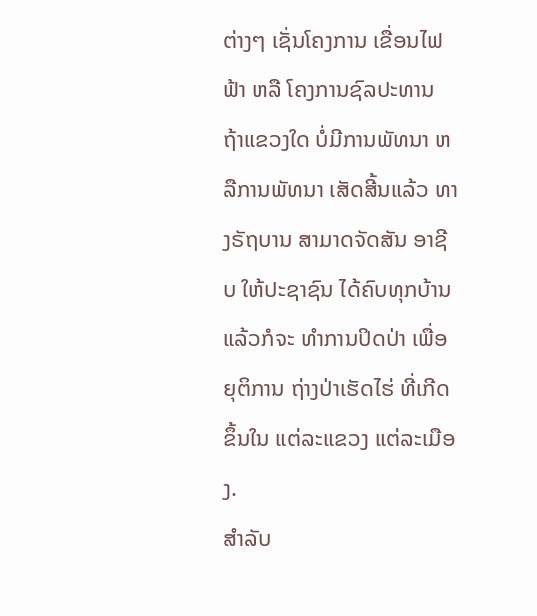ຕ່າງໆ ເຊັ່ນໂຄງການ ເຂື່ອນໄຟຟ້າ ຫລື ໂຄງການຊົລປະທານ ຖ້າແຂວງໃດ ບໍ່ມີການພັທນາ ຫລືການພັທນາ ເສັດສີ້ນແລ້ວ ທາງຣັຖບານ ສາມາດຈັດສັນ ອາຊີບ ໃຫ້ປະຊາຊົນ ໄດ້ຄົບທຸກບ້ານ ແລ້ວກໍຈະ ທໍາການປິດປ່າ ເພື່ອຍຸຕິການ ຖ່າງປ່າເຮັດໄຮ່ ທີ່ເກີດຂຶ້ນໃນ ແຕ່ລະແຂວງ ແຕ່ລະເມືອງ.
ສໍາລັບ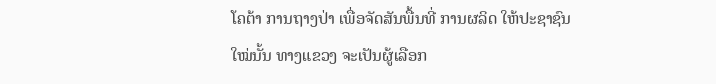ໂຄຕ້າ ການຖາງປ່າ ເພື່ອຈັດສັນພື້ນທີ່ ການຜລິດ ໃຫ້ປະຊາຊົນ ໃໝ່ນັ້ນ ທາງແຂວງ ຈະເປັນຜູ້ເລືອກ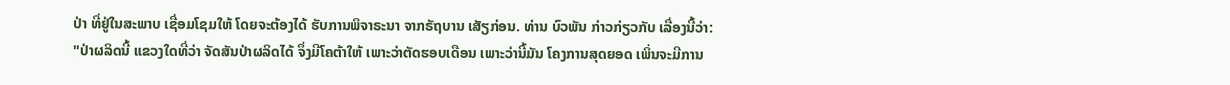ປ່າ ທີ່ຢູ່ໃນສະພາບ ເຊື່ອມໂຊມໃຫ້ ໂດຍຈະຕ້ອງໄດ້ ຮັບການພິຈາຣະນາ ຈາກຣັຖບານ ເສັຽກ່ອນ. ທ່ານ ບົວພັນ ກ່າວກ່ຽວກັບ ເລື່ອງນີ້ວ່າ:
"ປ່າຜລິດນີ້ ແຂວງໃດທີ່ວ່າ ຈັດສັນປ່າຜລິດໄດ້ ຈຶ່ງມີໂຄຕ້າໃຫ້ ເພາະວ່າຕັດຮອບເດືອນ ເພາະວ່ານີ້ມັນ ໂຄງການສຸດຍອດ ເພິ່ນຈະມີການ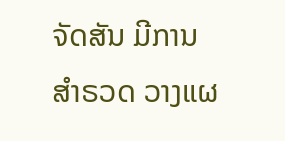ຈັດສັນ ມີການສໍາຣວດ ວາງແຜ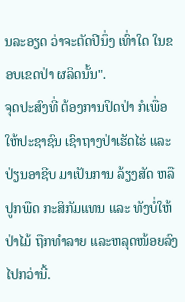ນລະອຽດ ວ່າຈະຕັດປີນຶ່ງ ເທົ່າໃດ ໃນຂອບເຂດປ່າ ຜລິດນັ້ນ".
ຈຸດປະສົງທີ່ ຕ້ອງການປິດປ່າ ກໍເພື່ອ ໃຫ້ປະຊາຊົນ ເຊົາຖາງປ່າເຮັດໄຮ່ ແລະປ່ຽນອາຊີບ ມາເປັນການ ລ້ຽງສັດ ຫລືປູກພືດ ກະສິກັມແທນ ແລະ ທັງບໍ່ໃຫ້ປ່າໄມ້ ຖືກທໍາລາຍ ແລະຫລຸດໜ້ອຍລົງ ໄປກວ່ານີ້.